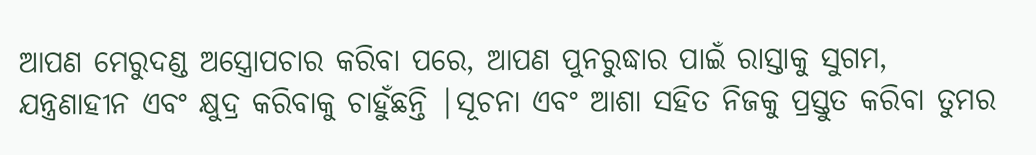ଆପଣ ମେରୁଦଣ୍ଡ ଅସ୍ତ୍ରୋପଚାର କରିବା ପରେ, ଆପଣ ପୁନରୁଦ୍ଧାର ପାଇଁ ରାସ୍ତାକୁ ସୁଗମ, ଯନ୍ତ୍ରଣାହୀନ ଏବଂ କ୍ଷୁଦ୍ର କରିବାକୁ ଚାହୁଁଛନ୍ତି |ସୂଚନା ଏବଂ ଆଶା ସହିତ ନିଜକୁ ପ୍ରସ୍ତୁତ କରିବା ତୁମର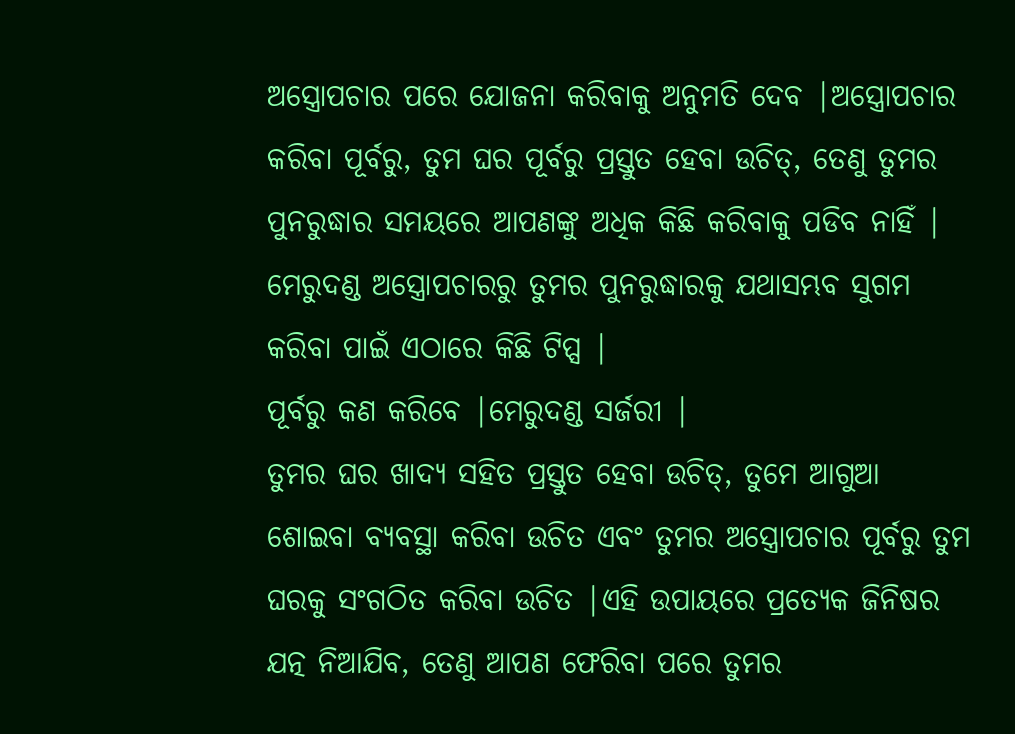ଅସ୍ତ୍ରୋପଚାର ପରେ ଯୋଜନା କରିବାକୁ ଅନୁମତି ଦେବ |ଅସ୍ତ୍ରୋପଚାର କରିବା ପୂର୍ବରୁ, ତୁମ ଘର ପୂର୍ବରୁ ପ୍ରସ୍ତୁତ ହେବା ଉଚିତ୍, ତେଣୁ ତୁମର ପୁନରୁଦ୍ଧାର ସମୟରେ ଆପଣଙ୍କୁ ଅଧିକ କିଛି କରିବାକୁ ପଡିବ ନାହିଁ |
ମେରୁଦଣ୍ଡ ଅସ୍ତ୍ରୋପଚାରରୁ ତୁମର ପୁନରୁଦ୍ଧାରକୁ ଯଥାସମ୍ଭବ ସୁଗମ କରିବା ପାଇଁ ଏଠାରେ କିଛି ଟିପ୍ସ |
ପୂର୍ବରୁ କଣ କରିବେ |ମେରୁଦଣ୍ଡ ସର୍ଜରୀ |
ତୁମର ଘର ଖାଦ୍ୟ ସହିତ ପ୍ରସ୍ତୁତ ହେବା ଉଚିତ୍, ତୁମେ ଆଗୁଆ ଶୋଇବା ବ୍ୟବସ୍ଥା କରିବା ଉଚିତ ଏବଂ ତୁମର ଅସ୍ତ୍ରୋପଚାର ପୂର୍ବରୁ ତୁମ ଘରକୁ ସଂଗଠିତ କରିବା ଉଚିତ |ଏହି ଉପାୟରେ ପ୍ରତ୍ୟେକ ଜିନିଷର ଯତ୍ନ ନିଆଯିବ, ତେଣୁ ଆପଣ ଫେରିବା ପରେ ତୁମର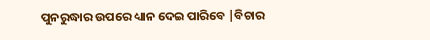ପୁନରୁଦ୍ଧାର ଉପରେ ଧ୍ୟାନ ଦେଇ ପାରିବେ |ବିଚାର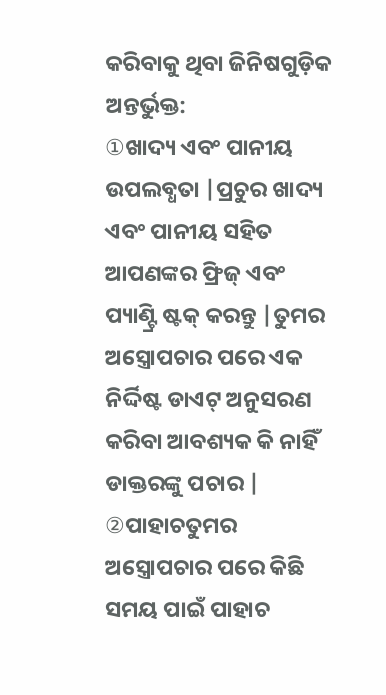କରିବାକୁ ଥିବା ଜିନିଷଗୁଡ଼ିକ ଅନ୍ତର୍ଭୁକ୍ତ:
①ଖାଦ୍ୟ ଏବଂ ପାନୀୟ ଉପଲବ୍ଧତା |ପ୍ରଚୁର ଖାଦ୍ୟ ଏବଂ ପାନୀୟ ସହିତ ଆପଣଙ୍କର ଫ୍ରିଜ୍ ଏବଂ ପ୍ୟାଣ୍ଟ୍ରି ଷ୍ଟକ୍ କରନ୍ତୁ |ତୁମର ଅସ୍ତ୍ରୋପଚାର ପରେ ଏକ ନିର୍ଦ୍ଦିଷ୍ଟ ଡାଏଟ୍ ଅନୁସରଣ କରିବା ଆବଶ୍ୟକ କି ନାହିଁ ଡାକ୍ତରଙ୍କୁ ପଚାର |
②ପାହାଚତୁମର ଅସ୍ତ୍ରୋପଚାର ପରେ କିଛି ସମୟ ପାଇଁ ପାହାଚ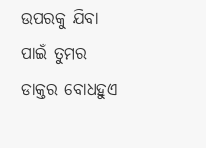ଉପରକୁ ଯିବା ପାଇଁ ତୁମର ଡାକ୍ତର ବୋଧହୁଏ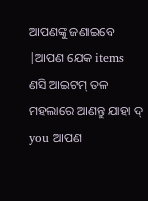ଆପଣଙ୍କୁ ଜଣାଇବେ |ଆପଣ ଯେକ items ଣସି ଆଇଟମ୍ ତଳ ମହଲାରେ ଆଣନ୍ତୁ ଯାହା ଦ୍ you ଆପଣ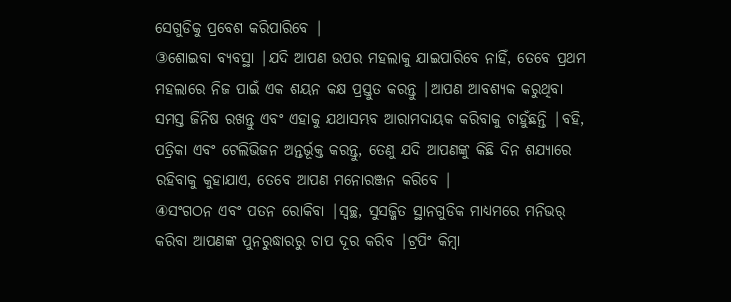ସେଗୁଡିକୁ ପ୍ରବେଶ କରିପାରିବେ |
③ଶୋଇବା ବ୍ୟବସ୍ଥା |ଯଦି ଆପଣ ଉପର ମହଲାକୁ ଯାଇପାରିବେ ନାହିଁ, ତେବେ ପ୍ରଥମ ମହଲାରେ ନିଜ ପାଇଁ ଏକ ଶୟନ କକ୍ଷ ପ୍ରସ୍ତୁତ କରନ୍ତୁ |ଆପଣ ଆବଶ୍ୟକ କରୁଥିବା ସମସ୍ତ ଜିନିଷ ରଖନ୍ତୁ ଏବଂ ଏହାକୁ ଯଥାସମ୍ଭବ ଆରାମଦାୟକ କରିବାକୁ ଚାହୁଁଛନ୍ତି |ବହି, ପତ୍ରିକା ଏବଂ ଟେଲିଭିଜନ ଅନ୍ତର୍ଭୂକ୍ତ କରନ୍ତୁ, ତେଣୁ ଯଦି ଆପଣଙ୍କୁ କିଛି ଦିନ ଶଯ୍ୟାରେ ରହିବାକୁ କୁହାଯାଏ, ତେବେ ଆପଣ ମନୋରଞ୍ଜନ କରିବେ |
④ସଂଗଠନ ଏବଂ ପତନ ରୋକିବା |ସ୍ୱଚ୍ଛ, ସୁସଜ୍ଜିତ ସ୍ଥାନଗୁଡିକ ମାଧ୍ୟମରେ ମନିଭର୍ କରିବା ଆପଣଙ୍କ ପୁନରୁଦ୍ଧାରରୁ ଚାପ ଦୂର କରିବ |ଟ୍ରପିଂ କିମ୍ବା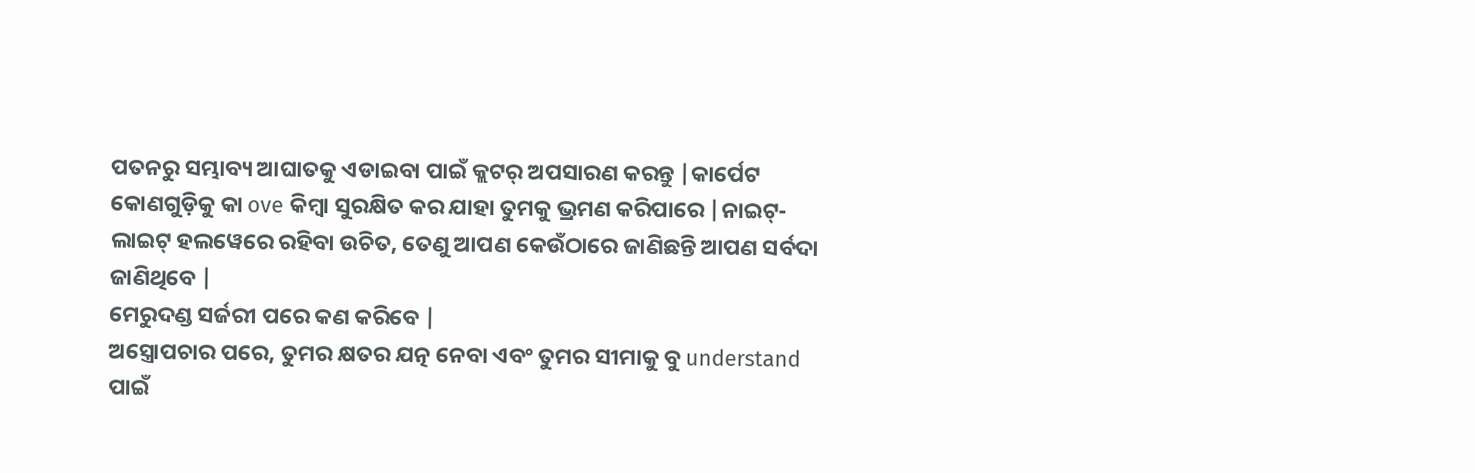ପତନରୁ ସମ୍ଭାବ୍ୟ ଆଘାତକୁ ଏଡାଇବା ପାଇଁ କ୍ଲଟର୍ ଅପସାରଣ କରନ୍ତୁ |କାର୍ପେଟ କୋଣଗୁଡ଼ିକୁ କା ove କିମ୍ବା ସୁରକ୍ଷିତ କର ଯାହା ତୁମକୁ ଭ୍ରମଣ କରିପାରେ |ନାଇଟ୍-ଲାଇଟ୍ ହଲୱେରେ ରହିବା ଉଚିତ, ତେଣୁ ଆପଣ କେଉଁଠାରେ ଜାଣିଛନ୍ତି ଆପଣ ସର୍ବଦା ଜାଣିଥିବେ |
ମେରୁଦଣ୍ଡ ସର୍ଜରୀ ପରେ କଣ କରିବେ |
ଅସ୍ତ୍ରୋପଚାର ପରେ, ତୁମର କ୍ଷତର ଯତ୍ନ ନେବା ଏବଂ ତୁମର ସୀମାକୁ ବୁ understand ପାଇଁ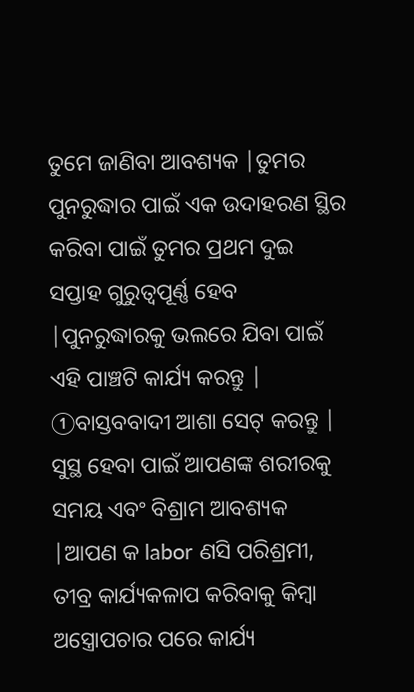ତୁମେ ଜାଣିବା ଆବଶ୍ୟକ |ତୁମର ପୁନରୁଦ୍ଧାର ପାଇଁ ଏକ ଉଦାହରଣ ସ୍ଥିର କରିବା ପାଇଁ ତୁମର ପ୍ରଥମ ଦୁଇ ସପ୍ତାହ ଗୁରୁତ୍ୱପୂର୍ଣ୍ଣ ହେବ |ପୁନରୁଦ୍ଧାରକୁ ଭଲରେ ଯିବା ପାଇଁ ଏହି ପାଞ୍ଚଟି କାର୍ଯ୍ୟ କରନ୍ତୁ |
①ବାସ୍ତବବାଦୀ ଆଶା ସେଟ୍ କରନ୍ତୁ |
ସୁସ୍ଥ ହେବା ପାଇଁ ଆପଣଙ୍କ ଶରୀରକୁ ସମୟ ଏବଂ ବିଶ୍ରାମ ଆବଶ୍ୟକ |ଆପଣ କ labor ଣସି ପରିଶ୍ରମୀ, ତୀବ୍ର କାର୍ଯ୍ୟକଳାପ କରିବାକୁ କିମ୍ବା ଅସ୍ତ୍ରୋପଚାର ପରେ କାର୍ଯ୍ୟ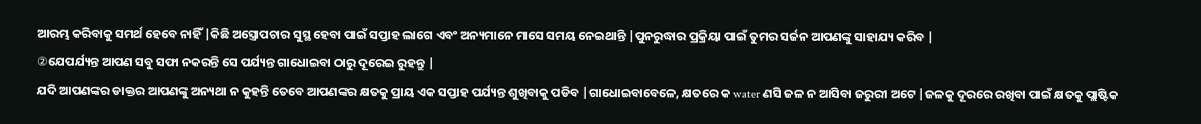ଆରମ୍ଭ କରିବାକୁ ସମର୍ଥ ହେବେ ନାହିଁ |କିଛି ଅସ୍ତ୍ରୋପଚାର ସୁସ୍ଥ ହେବା ପାଇଁ ସପ୍ତାହ ଲାଗେ ଏବଂ ଅନ୍ୟମାନେ ମାସେ ସମୟ ନେଇଥାନ୍ତି |ପୁନରୁଦ୍ଧାର ପ୍ରକ୍ରିୟା ପାଇଁ ତୁମର ସର୍ଜନ ଆପଣଙ୍କୁ ସାହାଯ୍ୟ କରିବ |
②ଯେପର୍ଯ୍ୟନ୍ତ ଆପଣ ସବୁ ସଫା ନକରନ୍ତି ସେ ପର୍ଯ୍ୟନ୍ତ ଗାଧୋଇବା ଠାରୁ ଦୂରେଇ ରୁହନ୍ତୁ |
ଯଦି ଆପଣଙ୍କର ଡାକ୍ତର ଆପଣଙ୍କୁ ଅନ୍ୟଥା ନ କୁହନ୍ତି ତେବେ ଆପଣଙ୍କର କ୍ଷତକୁ ପ୍ରାୟ ଏକ ସପ୍ତାହ ପର୍ଯ୍ୟନ୍ତ ଶୁଖିବାକୁ ପଡିବ |ଗାଧୋଇବାବେଳେ, କ୍ଷତରେ କ water ଣସି ଜଳ ନ ଆସିବା ଜରୁରୀ ଅଟେ |ଜଳକୁ ଦୂରରେ ରଖିବା ପାଇଁ କ୍ଷତକୁ ପ୍ଲାଷ୍ଟିକ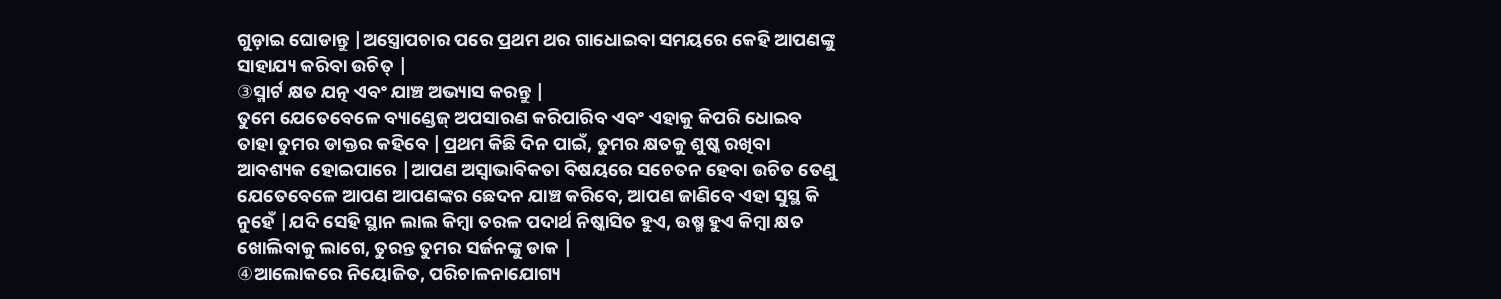ଗୁଡ଼ାଇ ଘୋଡାନ୍ତୁ |ଅସ୍ତ୍ରୋପଚାର ପରେ ପ୍ରଥମ ଥର ଗାଧୋଇବା ସମୟରେ କେହି ଆପଣଙ୍କୁ ସାହାଯ୍ୟ କରିବା ଉଚିତ୍ |
③ସ୍ମାର୍ଟ କ୍ଷତ ଯତ୍ନ ଏବଂ ଯାଞ୍ଚ ଅଭ୍ୟାସ କରନ୍ତୁ |
ତୁମେ ଯେତେବେଳେ ବ୍ୟାଣ୍ଡେଜ୍ ଅପସାରଣ କରିପାରିବ ଏବଂ ଏହାକୁ କିପରି ଧୋଇବ ତାହା ତୁମର ଡାକ୍ତର କହିବେ |ପ୍ରଥମ କିଛି ଦିନ ପାଇଁ, ତୁମର କ୍ଷତକୁ ଶୁଷ୍କ ରଖିବା ଆବଶ୍ୟକ ହୋଇପାରେ |ଆପଣ ଅସ୍ୱାଭାବିକତା ବିଷୟରେ ସଚେତନ ହେବା ଉଚିତ ତେଣୁ ଯେତେବେଳେ ଆପଣ ଆପଣଙ୍କର ଛେଦନ ଯାଞ୍ଚ କରିବେ, ଆପଣ ଜାଣିବେ ଏହା ସୁସ୍ଥ କି ନୁହେଁ |ଯଦି ସେହି ସ୍ଥାନ ଲାଲ କିମ୍ବା ତରଳ ପଦାର୍ଥ ନିଷ୍କାସିତ ହୁଏ, ଉଷ୍ମ ହୁଏ କିମ୍ବା କ୍ଷତ ଖୋଲିବାକୁ ଲାଗେ, ତୁରନ୍ତ ତୁମର ସର୍ଜନଙ୍କୁ ଡାକ |
④ଆଲୋକରେ ନିୟୋଜିତ, ପରିଚାଳନାଯୋଗ୍ୟ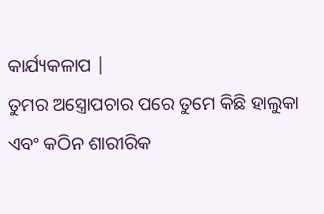କାର୍ଯ୍ୟକଳାପ |
ତୁମର ଅସ୍ତ୍ରୋପଚାର ପରେ ତୁମେ କିଛି ହାଲୁକା ଏବଂ କଠିନ ଶାରୀରିକ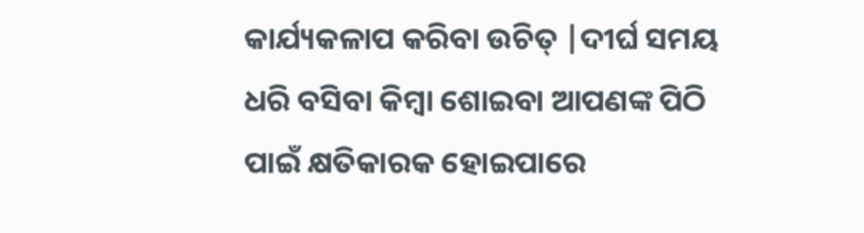କାର୍ଯ୍ୟକଳାପ କରିବା ଉଚିତ୍ |ଦୀର୍ଘ ସମୟ ଧରି ବସିବା କିମ୍ବା ଶୋଇବା ଆପଣଙ୍କ ପିଠି ପାଇଁ କ୍ଷତିକାରକ ହୋଇପାରେ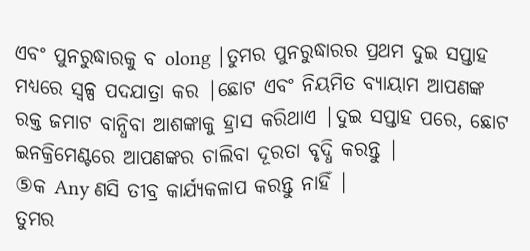ଏବଂ ପୁନରୁଦ୍ଧାରକୁ ବ olong |ତୁମର ପୁନରୁଦ୍ଧାରର ପ୍ରଥମ ଦୁଇ ସପ୍ତାହ ମଧ୍ୟରେ ସ୍ୱଳ୍ପ ପଦଯାତ୍ରା କର |ଛୋଟ ଏବଂ ନିୟମିତ ବ୍ୟାୟାମ ଆପଣଙ୍କ ରକ୍ତ ଜମାଟ ବାନ୍ଧିବା ଆଶଙ୍କାକୁ ହ୍ରାସ କରିଥାଏ |ଦୁଇ ସପ୍ତାହ ପରେ, ଛୋଟ ଇନକ୍ରିମେଣ୍ଟରେ ଆପଣଙ୍କର ଚାଲିବା ଦୂରତା ବୃଦ୍ଧି କରନ୍ତୁ |
⑤କ Any ଣସି ତୀବ୍ର କାର୍ଯ୍ୟକଳାପ କରନ୍ତୁ ନାହିଁ |
ତୁମର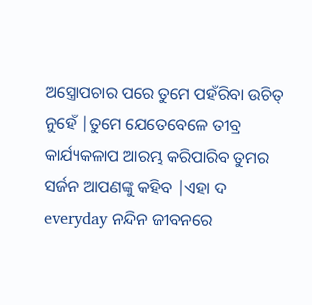ଅସ୍ତ୍ରୋପଚାର ପରେ ତୁମେ ପହଁରିବା ଉଚିତ୍ ନୁହେଁ |ତୁମେ ଯେତେବେଳେ ତୀବ୍ର କାର୍ଯ୍ୟକଳାପ ଆରମ୍ଭ କରିପାରିବ ତୁମର ସର୍ଜନ ଆପଣଙ୍କୁ କହିବ |ଏହା ଦ everyday ନନ୍ଦିନ ଜୀବନରେ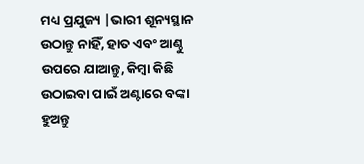ମଧ୍ୟ ପ୍ରଯୁଜ୍ୟ |ଭାରୀ ଶୂନ୍ୟସ୍ଥାନ ଉଠାନ୍ତୁ ନାହିଁ, ହାତ ଏବଂ ଆଣ୍ଠୁ ଉପରେ ଯାଆନ୍ତୁ, କିମ୍ବା କିଛି ଉଠାଇବା ପାଇଁ ଅଣ୍ଟାରେ ବଙ୍କା ହୁଅନ୍ତୁ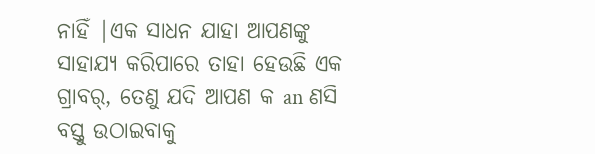ନାହିଁ |ଏକ ସାଧନ ଯାହା ଆପଣଙ୍କୁ ସାହାଯ୍ୟ କରିପାରେ ତାହା ହେଉଛି ଏକ ଗ୍ରାବର୍, ତେଣୁ ଯଦି ଆପଣ କ an ଣସି ବସ୍ତୁ ଉଠାଇବାକୁ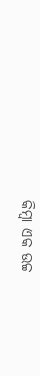କିମ୍ବା ଏକ ଉଚ୍ଚ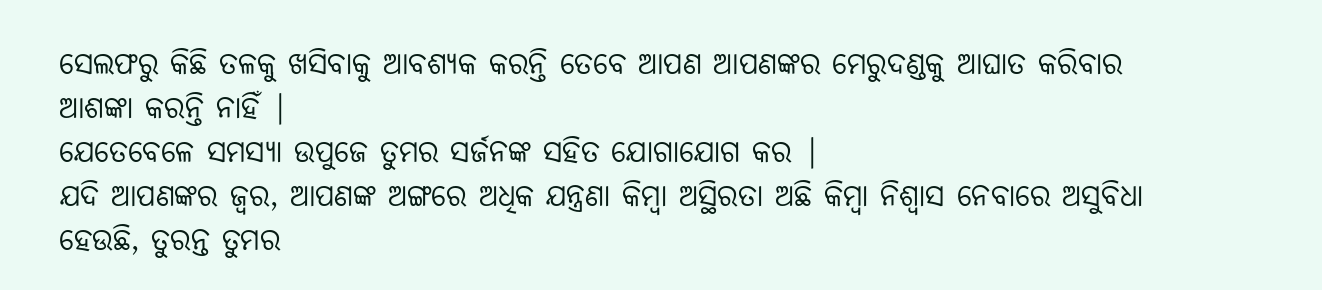ସେଲଫରୁ କିଛି ତଳକୁ ଖସିବାକୁ ଆବଶ୍ୟକ କରନ୍ତି ତେବେ ଆପଣ ଆପଣଙ୍କର ମେରୁଦଣ୍ଡକୁ ଆଘାତ କରିବାର ଆଶଙ୍କା କରନ୍ତି ନାହିଁ |
ଯେତେବେଳେ ସମସ୍ୟା ଉପୁଜେ ତୁମର ସର୍ଜନଙ୍କ ସହିତ ଯୋଗାଯୋଗ କର |
ଯଦି ଆପଣଙ୍କର ଜ୍ୱର, ଆପଣଙ୍କ ଅଙ୍ଗରେ ଅଧିକ ଯନ୍ତ୍ରଣା କିମ୍ବା ଅସ୍ଥିରତା ଅଛି କିମ୍ବା ନିଶ୍ୱାସ ନେବାରେ ଅସୁବିଧା ହେଉଛି, ତୁରନ୍ତ ତୁମର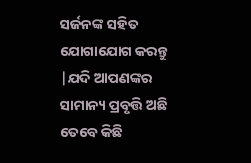ସର୍ଜନଙ୍କ ସହିତ ଯୋଗାଯୋଗ କରନ୍ତୁ |ଯଦି ଆପଣଙ୍କର ସାମାନ୍ୟ ପ୍ରବୃତ୍ତି ଅଛି ତେବେ କିଛି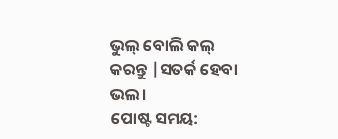ଭୁଲ୍ ବୋଲି କଲ୍ କରନ୍ତୁ |ସତର୍କ ହେବା ଭଲ।
ପୋଷ୍ଟ ସମୟ: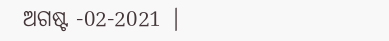ଅଗଷ୍ଟ -02-2021 |